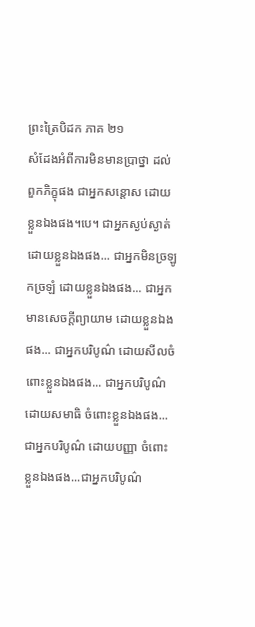ព្រះត្រៃបិដក ភាគ ២១
សំដែងអំពីការមិនមានប្រាថ្នា ដល់ពួកភិក្ខុផង ជាអ្នកសន្តោស ដោយខ្លួនឯងផង។បេ។ ជាអ្នកស្ងប់ស្ងាត់ ដោយខ្លួនឯងផង... ជាអ្នកមិនច្រឡូកច្រឡំ ដោយខ្លួនឯងផង... ជាអ្នកមានសេចក្តីព្យាយាម ដោយខ្លួនឯងផង... ជាអ្នកបរិបូណ៌ ដោយសីលចំពោះខ្លួនឯងផង... ជាអ្នកបរិបូណ៌ដោយសមាធិ ចំពោះខ្លួនឯងផង...ជាអ្នកបរិបូណ៌ ដោយបញ្ញា ចំពោះខ្លួនឯងផង...ជាអ្នកបរិបូណ៌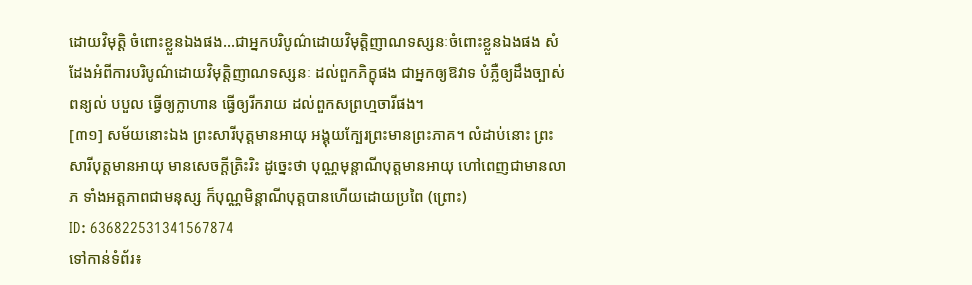ដោយវិមុត្តិ ចំពោះខ្លួនឯងផង...ជាអ្នកបរិបូណ៌ដោយវិមុត្តិញាណទស្សនៈចំពោះខ្លួនឯងផង សំដែងអំពីការបរិបូណ៌ដោយវិមុត្តិញាណទស្សនៈ ដល់ពួកភិក្ខុផង ជាអ្នកឲ្យឱវាទ បំភ្លឺឲ្យដឹងច្បាស់ ពន្យល់ បបួល ធ្វើឲ្យក្លាហាន ធ្វើឲ្យរីករាយ ដល់ពួកសព្រហ្មចារីផង។
[៣១] សម័យនោះឯង ព្រះសារីបុត្តមានអាយុ អង្គុយក្បែរព្រះមានព្រះភាគ។ លំដាប់នោះ ព្រះសារីបុត្តមានអាយុ មានសេចក្តីត្រិះរិះ ដូច្នេះថា បុណ្ណមុន្តាណីបុត្តមានអាយុ ហៅពេញជាមានលាភ ទាំងអត្តភាពជាមនុស្ស ក៏បុណ្ណមិន្តាណីបុត្តបានហើយដោយប្រពៃ (ព្រោះ)
ID: 636822531341567874
ទៅកាន់ទំព័រ៖